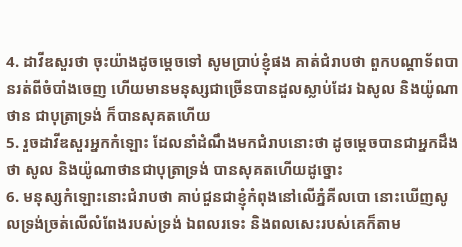4. ដាវីឌសួរថា ចុះយ៉ាងដូចម្តេចទៅ សូមប្រាប់ខ្ញុំផង គាត់ជំរាបថា ពួកបណ្តាទ័ពបានរត់ពីចំបាំងចេញ ហើយមានមនុស្សជាច្រើនបានដួលស្លាប់ដែរ ឯសូល និងយ៉ូណាថាន ជាបុត្រាទ្រង់ ក៏បានសុគតហើយ
5. រួចដាវីឌសួរអ្នកកំឡោះ ដែលនាំដំណឹងមកជំរាបនោះថា ដូចម្តេចបានជាអ្នកដឹងថា សូល និងយ៉ូណាថានជាបុត្រាទ្រង់ បានសុគតហើយដូច្នោះ
6. មនុស្សកំឡោះនោះជំរាបថា គាប់ជួនជាខ្ញុំកំពុងនៅលើភ្នំគីលបោ នោះឃើញសូលទ្រង់ច្រត់លើលំពែងរបស់ទ្រង់ ឯពលរទេះ និងពលសេះរបស់គេក៏តាម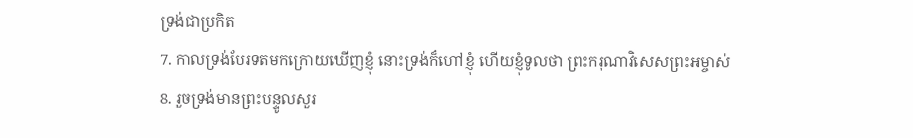ទ្រង់ជាប្រកិត
7. កាលទ្រង់បែរទតមកក្រោយឃើញខ្ញុំ នោះទ្រង់ក៏ហៅខ្ញុំ ហើយខ្ញុំទូលថា ព្រះករុណាវិសេសព្រះអម្ចាស់
8. រួចទ្រង់មានព្រះបន្ទូលសួរ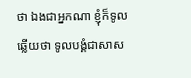ថា ឯងជាអ្នកណា ខ្ញុំក៏ទូលឆ្លើយថា ទូលបង្គំជាសាស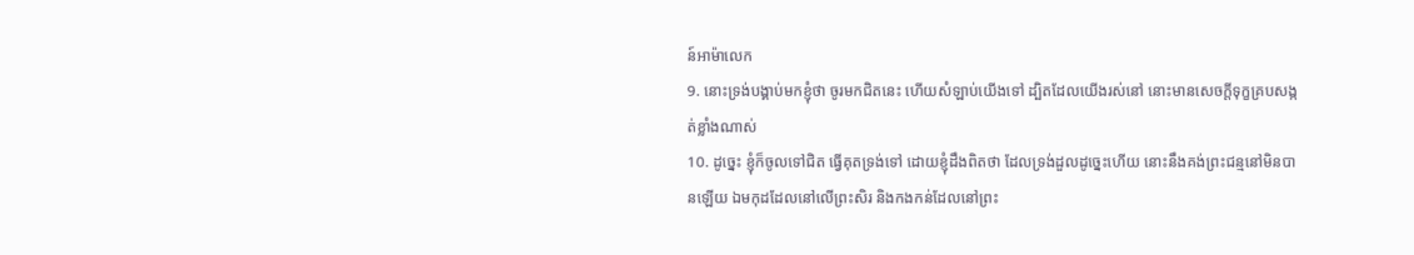ន៍អាម៉ាលេក
9. នោះទ្រង់បង្គាប់មកខ្ញុំថា ចូរមកជិតនេះ ហើយសំឡាប់យើងទៅ ដ្បិតដែលយើងរស់នៅ នោះមានសេចក្តីទុក្ខគ្របសង្កត់ខ្លាំងណាស់
10. ដូច្នេះ ខ្ញុំក៏ចូលទៅជិត ធ្វើគុតទ្រង់ទៅ ដោយខ្ញុំដឹងពិតថា ដែលទ្រង់ដួលដូច្នេះហើយ នោះនឹងគង់ព្រះជន្មនៅមិនបានឡើយ ឯមកុដដែលនៅលើព្រះសិរ និងកងកន់ដែលនៅព្រះ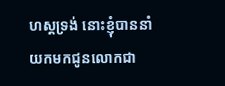ហស្តទ្រង់ នោះខ្ញុំបាននាំយកមកជូនលោកជា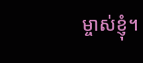ម្ចាស់ខ្ញុំ។